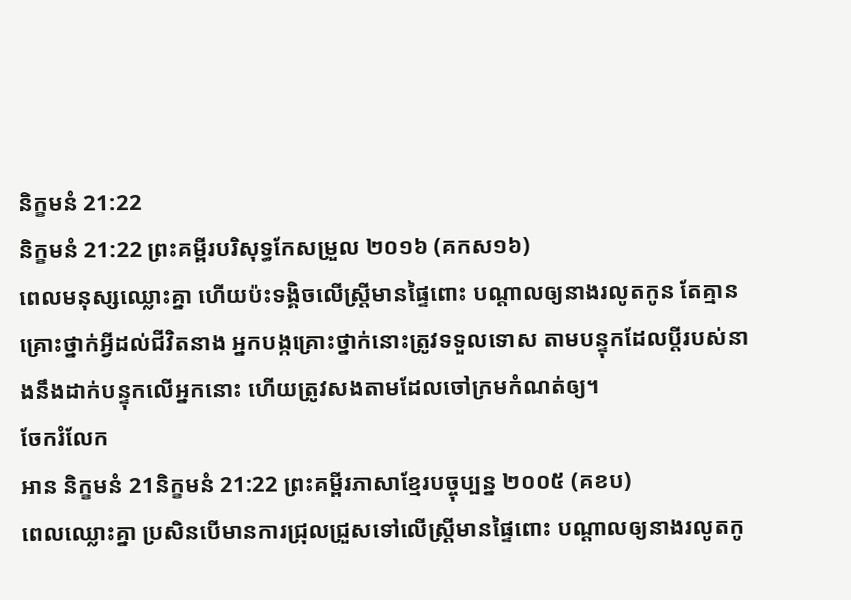និក្ខមនំ 21:22
និក្ខមនំ 21:22 ព្រះគម្ពីរបរិសុទ្ធកែសម្រួល ២០១៦ (គកស១៦)
ពេលមនុស្សឈ្លោះគ្នា ហើយប៉ះទង្គិចលើស្ត្រីមានផ្ទៃពោះ បណ្ដាលឲ្យនាងរលូតកូន តែគ្មានគ្រោះថ្នាក់អ្វីដល់ជីវិតនាង អ្នកបង្កគ្រោះថ្នាក់នោះត្រូវទទួលទោស តាមបន្ទុកដែលប្តីរបស់នាងនឹងដាក់បន្ទុកលើអ្នកនោះ ហើយត្រូវសងតាមដែលចៅក្រមកំណត់ឲ្យ។
ចែករំលែក
អាន និក្ខមនំ 21និក្ខមនំ 21:22 ព្រះគម្ពីរភាសាខ្មែរបច្ចុប្បន្ន ២០០៥ (គខប)
ពេលឈ្លោះគ្នា ប្រសិនបើមានការជ្រុលជ្រួសទៅលើស្ត្រីមានផ្ទៃពោះ បណ្ដាលឲ្យនាងរលូតកូ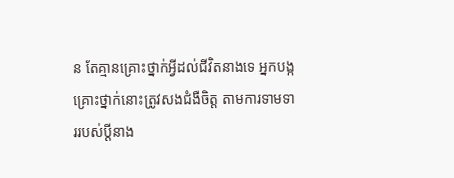ន តែគ្មានគ្រោះថ្នាក់អ្វីដល់ជីវិតនាងទេ អ្នកបង្កគ្រោះថ្នាក់នោះត្រូវសងជំងឺចិត្ត តាមការទាមទាររបស់ប្ដីនាង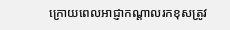ក្រោយពេលអាជ្ញាកណ្ដាលរកខុសត្រូវ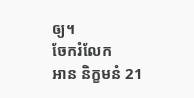ឲ្យ។
ចែករំលែក
អាន និក្ខមនំ 21